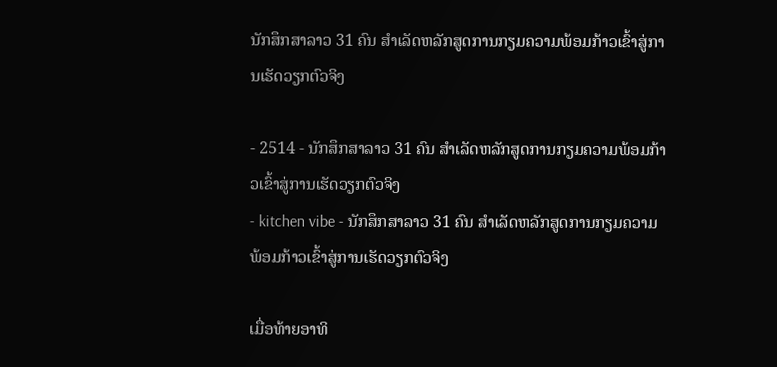ນັກສຶກສາລາວ 31 ຄົນ ສຳເລັດຫລັກສູດການກຽມຄວາມພ້ອມກ້າວເຂົ້າສູ່ການເຮັດວຽກຕົວຈິງ

- 2514 - ນັກສຶກສາລາວ 31 ຄົນ ສຳເລັດຫລັກສູດການກຽມຄວາມພ້ອມກ້າວເຂົ້າສູ່ການເຮັດວຽກຕົວຈິງ
- kitchen vibe - ນັກສຶກສາລາວ 31 ຄົນ ສຳເລັດຫລັກສູດການກຽມຄວາມພ້ອມກ້າວເຂົ້າສູ່ການເຮັດວຽກຕົວຈິງ

ເມື່ອທ້າຍອາທິ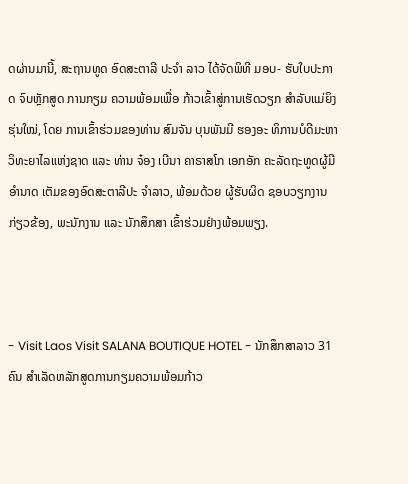ດຜ່ານມານີ້, ສະຖານທູດ ອົດສະຕາລີ ປະຈໍາ ລາວ ໄດ້ຈັດພິທີ ມອບ- ຮັບໃບປະກາດ ຈົບຫຼັກສູດ ການກຽມ ຄວາມພ້ອມເພື່ອ ກ້າວເຂົ້າສູ່ການເຮັດວຽກ ສໍາລັບແມ່ຍິງຮຸ່ນໃໝ່, ໂດຍ ການເຂົ້າຮ່ວມຂອງທ່ານ ສົມຈັນ ບຸນພັນມີ ຮອງອະ ທິການບໍດີມະຫາວິທະຍາໄລແຫ່ງຊາດ ແລະ ທ່ານ ຈ໋ອງ ເບີນາ ຄາຣາສໂກ ເອກອັກ ຄະລັດຖະທູດຜູ້ມີອໍານາດ ເຕັມຂອງອົດສະຕາລີປະ ຈໍາລາວ, ພ້ອມດ້ວຍ ຜູ້ຮັບຜິດ ຊອບວຽກງານກ່ຽວຂ້ອງ, ພະນັກງານ ແລະ ນັກສຶກສາ ເຂົ້າຮ່ວມຢ່າງພ້ອມພຽງ.



- Visit Laos Visit SALANA BOUTIQUE HOTEL - ນັກສຶກສາລາວ 31 ຄົນ ສຳເລັດຫລັກສູດການກຽມຄວາມພ້ອມກ້າວ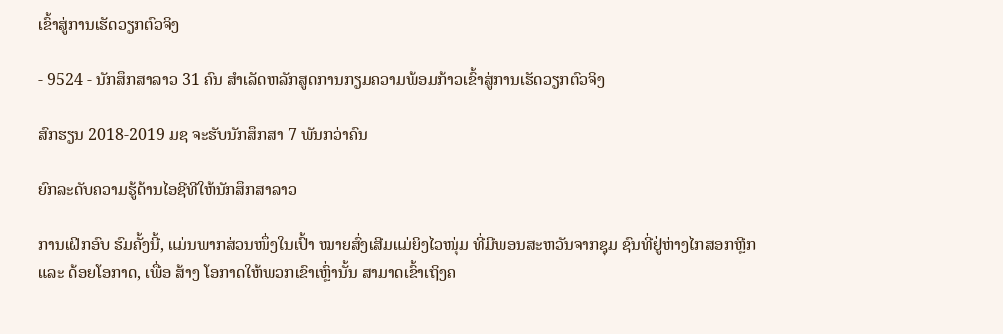ເຂົ້າສູ່ການເຮັດວຽກຕົວຈິງ

- 9524 - ນັກສຶກສາລາວ 31 ຄົນ ສຳເລັດຫລັກສູດການກຽມຄວາມພ້ອມກ້າວເຂົ້າສູ່ການເຮັດວຽກຕົວຈິງ

ສົກຮຽນ 2018-2019 ມຊ ຈະຮັບນັກສຶກສາ 7 ພັນກວ່າຄົນ

ຍົກລະດັບຄວາມຮູ້ດ້ານໄອຊີທີໃຫ້ນັກສຶກສາລາວ

ການເຝິກອົບ ຮົມຄັ້ງນີ້, ແມ່ນພາກສ່ວນໜຶ່ງໃນເປົ້າ ໝາຍສົ່ງເສີມແມ່ຍິງໄວໜຸ່ມ ທີ່ມີພອນສະຫວັນຈາກຊຸມ ຊົນທີ່ຢູ່ຫ່າງໄກສອກຫຼີກ ແລະ ດ້ອຍໂອກາດ, ເພື່ອ ສ້າງ ໂອກາດໃຫ້ພວກເຂົາເຫຼົ່ານັ້ນ ສາມາດເຂົ້າເຖິງຄ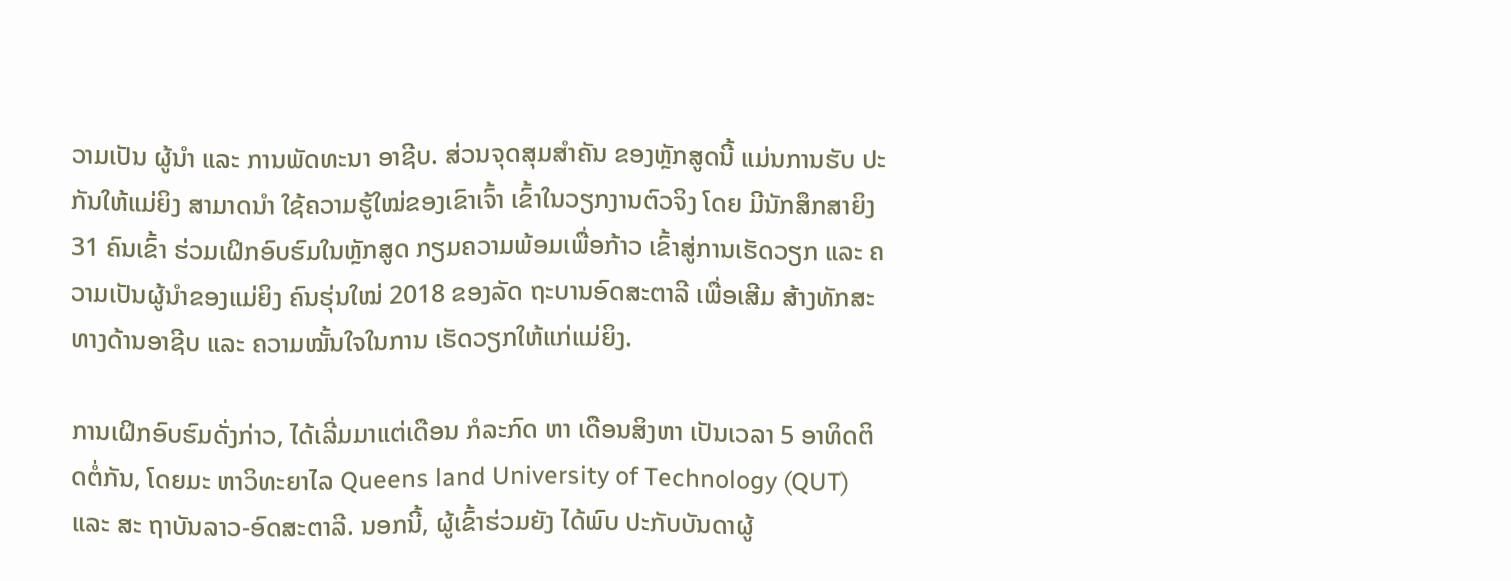ວາມເປັນ ຜູ້ນໍາ ແລະ ການພັດທະນາ ອາຊີບ. ສ່ວນຈຸດສຸມສໍາຄັນ ຂອງຫຼັກສູດນີ້ ແມ່ນການຮັບ ປະກັນໃຫ້ແມ່ຍິງ ສາມາດນໍາ ໃຊ້ຄວາມຮູ້ໃໝ່ຂອງເຂົາເຈົ້າ ເຂົ້າໃນວຽກງານຕົວຈິງ ໂດຍ ມີນັກສຶກສາຍິງ 31 ຄົນເຂົ້າ ຮ່ວມເຝິກອົບຮົມໃນຫຼັກສູດ ກຽມຄວາມພ້ອມເພື່ອກ້າວ ເຂົ້າສູ່ການເຮັດວຽກ ແລະ ຄວາມເປັນຜູ້ນຳຂອງແມ່ຍິງ ຄົນຮຸ່ນໃໝ່ 2018 ຂອງລັດ ຖະບານອົດສະຕາລີ ເພື່ອເສີມ ສ້າງທັກສະທາງດ້ານອາຊີບ ແລະ ຄວາມໝັ້ນໃຈໃນການ ເຮັດວຽກໃຫ້ແກ່ແມ່ຍິງ.

ການເຝິກອົບຮົມດັ່ງກ່າວ, ໄດ້ເລີ່ມມາແຕ່ເດືອນ ກໍລະກົດ ຫາ ເດືອນສິງຫາ ເປັນເວລາ 5 ອາທິດຕິດຕໍ່ກັນ, ໂດຍມະ ຫາວິທະຍາໄລ Queens land University of Technology (QUT) ແລະ ສະ ຖາບັນລາວ-ອົດສະຕາລີ. ນອກນີ້, ຜູ້ເຂົ້າຮ່ວມຍັງ ໄດ້ພົບ ປະກັບບັນດາຜູ້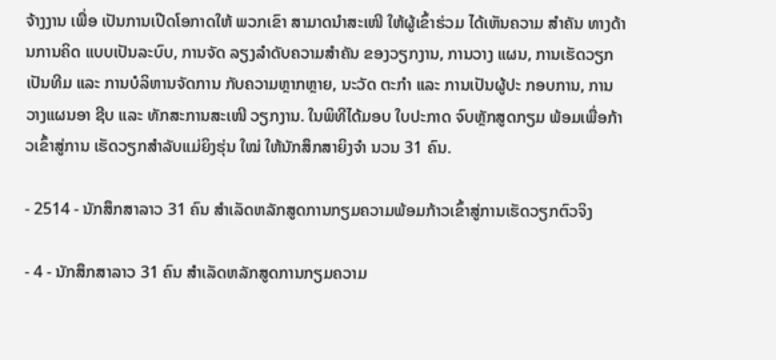ຈ້າງງານ ເພື່ອ ເປັນການເປີດໂອກາດໃຫ້ ພວກເຂົາ ສາມາດນໍາສະເໜີ ໃຫ້ຜູ້ເຂົ້າຮ່ວມ ໄດ້ເຫັນຄວາມ ສໍາຄັນ ທາງດ້ານການຄິດ ແບບເປັນລະບົບ, ການຈັດ ລຽງລໍາດັບຄວາມສໍາຄັນ ຂອງວຽກງານ, ການວາງ ແຜນ, ການເຮັດວຽກເປັນທີມ ແລະ ການບໍລິຫານຈັດການ ກັບຄວາມຫຼາກຫຼາຍ, ນະວັດ ຕະກໍາ ແລະ ການເປັນຜູ້ປະ ກອບການ, ການວາງແຜນອາ ຊີບ ແລະ ທັກສະການສະເໜີ ວຽກງານ. ໃນພິທີໄດ້ມອບ ໃບປະກາດ ຈົບຫຼັກສູດກຽມ ພ້ອມເພື່ອກ້າວເຂົ້າສູ່ການ ເຮັດວຽກສໍາລັບແມ່ຍິງຮຸ່ນ ໃໝ່ ໃຫ້ນັກສຶກສາຍິງຈໍາ ນວນ 31 ຄົນ.

- 2514 - ນັກສຶກສາລາວ 31 ຄົນ ສຳເລັດຫລັກສູດການກຽມຄວາມພ້ອມກ້າວເຂົ້າສູ່ການເຮັດວຽກຕົວຈິງ

- 4 - ນັກສຶກສາລາວ 31 ຄົນ ສຳເລັດຫລັກສູດການກຽມຄວາມ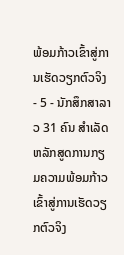ພ້ອມກ້າວເຂົ້າສູ່ການເຮັດວຽກຕົວຈິງ
- 5 - ນັກສຶກສາລາວ 31 ຄົນ ສຳເລັດຫລັກສູດການກຽມຄວາມພ້ອມກ້າວເຂົ້າສູ່ການເຮັດວຽກຕົວຈິງ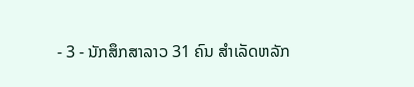- 3 - ນັກສຶກສາລາວ 31 ຄົນ ສຳເລັດຫລັກ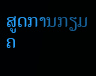ສູດການກຽມຄ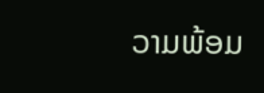ວາມພ້ອມ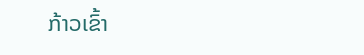ກ້າວເຂົ້າ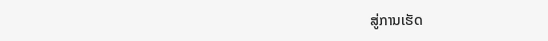ສູ່ການເຮັດ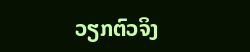ວຽກຕົວຈິງ